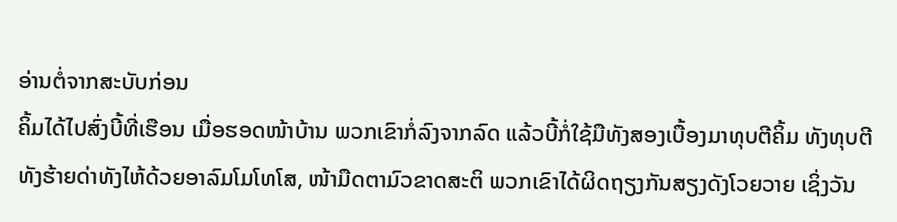ອ່ານຕໍ່ຈາກສະບັບກ່ອນ
ຄິ້ມໄດ້ໄປສົ່ງບີ້ທີ່ເຮືອນ ເມື່ອຮອດໜ້າບ້ານ ພວກເຂົາກໍ່ລົງຈາກລົດ ແລ້ວບີ້ກໍ່ໃຊ້ມືທັງສອງເບື້ອງມາທຸບຕີຄິ້ມ ທັງທຸບຕີ ທັງຮ້າຍດ່າທັງໄຫ້ດ້ວຍອາລົມໂມໂທໂສ, ໜ້າມືດຕາມົວຂາດສະຕິ ພວກເຂົາໄດ້ຜິດຖຽງກັນສຽງດັງໂວຍວາຍ ເຊິ່ງວັນ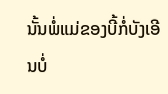ນັ້ນພໍ່ແມ່ຂອງບີ້ກໍ່ບັງເອີນບໍ່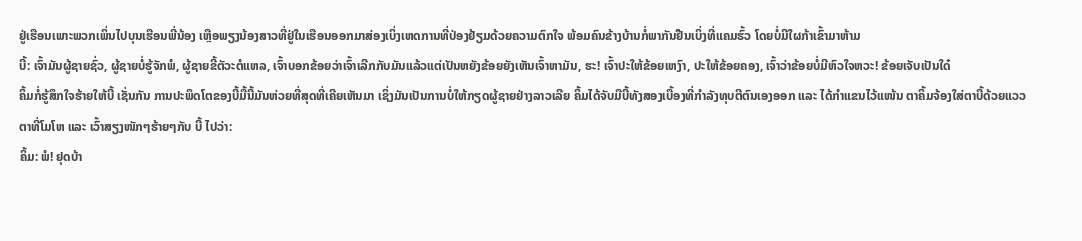ຢູ່ເຮືອນເພາະພວກເພິ່ນໄປບຸນເຮືອນພີ່ນ້ອງ ເຫຼືອພຽງນ້ອງສາວທີ່ຢູ່ໃນເຮືອນອອກມາສ່ອງເບິ່ງເຫດການທີ່ປ່ອງຢ້ຽມດ້ວຍຄວາມຕົກໃຈ ພ້ອມຄົນຂ້າງບ້ານກໍ່ພາກັນຢືນເບິ່ງທີ່ແຄມຮົ້ວ ໂດຍບໍ່ມີໃຜກ້າເຂົ້າມາຫ້າມ
ບີ້: ເຈົ້າມັນຜູ້ຊາຍຊົ່ວ, ຜູ້ຊາຍບໍ່ຮູ້ຈັກພໍ, ຜູ້ຊາຍຂີ້ຕັວະຕໍແຫລ, ເຈົ້າບອກຂ້ອຍວ່າເຈົ້າເລີກກັບມັນແລ້ວແຕ່ເປັນຫຍັງຂ້ອຍຍັງເຫັນເຈົ້າຫາມັນ, ຮະ! ເຈົ້າປະໃຫ້ຂ້ອຍເຫງົາ, ປະໃຫ້ຂ້ອຍຄອງ, ເຈົ້າວ່າຂ້ອຍບໍ່ມີຫົວໃຈຫວະ! ຂ້ອຍເຈັບເປັນໃດ໋
ຄິ້ມກໍ່ຮູ້ສຶກໃຈຮ້າຍໃຫ້ບີ້ ເຊັ່ນກັນ ການປະພຶດໂຕຂອງບີ້ມື້ນີ້ມັນຫ່ວຍທີ່ສຸດທີ່ເຄີຍເຫັນມາ ເຊິ່ງມັນເປັນການບໍ່ໃຫ້ກຽດຜູ້ຊາຍຢ່າງລາວເລີຍ ຄິ້ມໄດ້ຈັບມືບີ້ທັງສອງເບື້ອງທີ່ກຳລັງທຸບຕີຕົນເອງອອກ ແລະ ໄດ້ກຳແຂນໄວ້ແໜ້ນ ຕາຄິ້ມຈ້ອງໃສ່ຕາບີ້ດ້ວຍແວວຕາທີ່ໂມໂຫ ແລະ ເວົ້າສຽງໜັກໆຮ້າຍໆກັບ ບີ້ ໄປວ່າ:
ຄິ້ມ: ພໍ! ຢຸດບ້າ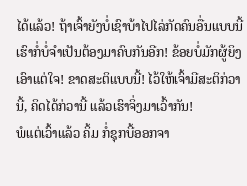ໄດ້ແລ້ວ! ຖ້າເຈົ້າຍັງບໍ່ເຊົາບ້າໄປໄລ່ກັດຄົນອື່ນແບບນີ້ ເຮົາກໍ່ບໍ່ຈຳເປັນຕ້ອງມາຄົບກັນອີກ! ຂ້ອຍບໍ່ມັກຜູ້ຍິງເອົາແຕ່ໃຈ! ຂາດສະຕິແບບນີ້! ໄວ້ໃຫ້ເຈົ້າມີສະຕິກ່ວານີ້, ຄິດໄດ້ກ່ວານີ້ ແລ້ວເຮົາຈິ່ງມາເວົ້າກັນ!
ພໍແຕ່ເວົ້າແລ້ວ ຄິ້ມ ກໍ່ຊຸກບີ້ອອກຈາ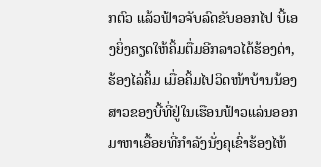ກຕົວ ແລ້ວຟ້າວຈັບລົດຂັບອອກໄປ ບີ້ເອງຍິ່ງຄຽດໃຫ້ຄິ້ມຕື່ມອີກລາວໄດ້ຮ້ອງດ່າ, ຮ້ອງໄລ່ຄິ້ມ ເມື່ອຄິ້ມໄປວິດໜ້າບ້ານນ້ອງສາວຂອງບີ້ທີ່ຢູ່ໃນເຮືອນຟ້າວແລ່ນອອກມາຫາເອື້ອຍທີ່ກຳລັງນັ່ງຄຸເຂົ່າຮ້ອງໄຫ້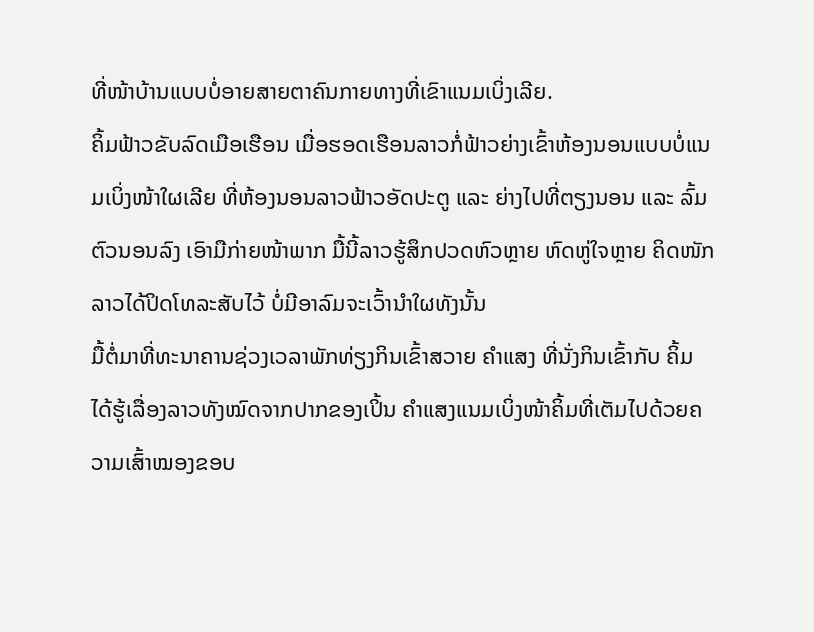ທີ່ໜ້າບ້ານແບບບໍ່ອາຍສາຍຕາຄົນກາຍທາງທີ່ເຂົາແນມເບິ່ງເລີຍ.
ຄິ້ມຟ້າວຂັບລົດເມືອເຮືອນ ເມື່ອຮອດເຮືອນລາວກໍ່ຟ້າວຍ່າງເຂົ້າຫ້ອງນອນແບບບໍ່ແນມເບິ່ງໜ້າໃຜເລີຍ ທີ່ຫ້ອງນອນລາວຟ້າວອັດປະຕູ ແລະ ຍ່າງໄປທີ່ຕຽງນອນ ແລະ ລົ້ມຕົວນອນລົງ ເອົາມືກ່າຍໜ້າພາກ ມື້ນີ້ລາວຮູ້ສຶກປວດຫົວຫຼາຍ ຫົດຫູ່ໃຈຫຼາຍ ຄິດໜັກ ລາວໄດ້ປິດໂທລະສັບໄວ້ ບໍ່ມີອາລົມຈະເວົ້ານຳໃຜທັງນັ້ນ
ມື້ຕໍ່ມາທີ່ທະນາຄານຊ່ວງເວລາພັກທ່ຽງກິນເຂົ້າສວາຍ ຄຳແສງ ທີ່ນັ່ງກິນເຂົ້າກັບ ຄິ້ມ ໄດ້ຮູ້ເລື່ອງລາວທັງໝົດຈາກປາກຂອງເປິ້ນ ຄຳແສງແນມເບິ່ງໜ້າຄິ້ມທີ່ເຕັມໄປດ້ວຍຄວາມເສົ້າໝອງຂອບ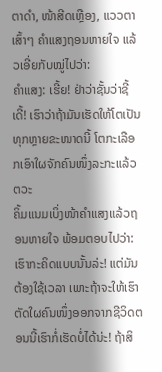ຕາດຳ, ໜ້າສີດເຫຼືອງ, ແວວຕາເສົ້າໆ ຄຳແສງຖອນຫາຍໃຈ ແລ້ວເອີ່ຍກັບໝູ່ໄປວ່າ:
ຄຳແສງ: ເຮີ້ຍ! ຢ່າວ່າຊັ້ນວ່າຊີ້ເດີ້! ເຮົາວ່າຖ້າມັນເຮັດໃຫ້ໂຕເປັນທຸກຫຼາຍຂະໜາດນີ້ ໂຕກະເລືອກເອົາໃຜຈັກຄົນໜຶ່ງລະກະແລ້ວຕວະ
ຄິ້ມແນມເບິ່ງໜ້າຄຳແສງແລ້ວຖອນຫາຍໃຈ ພ້ອມຕອບໄປວ່າ: ເຮົາກະຄິດແບບນັ້ນລ່ະ! ແຕ່ມັນຕ້ອງໃຊ້ເວລາ ເພາະຖ້າຈະໃຫ້ເຮົາຕັດໃຜຄົນໜຶ່ງອອກຈາກຊີວິດຕອນນີ້ເຮົາກໍ່ເຮັດບໍ່ໄດ້ນ່ະ! ຖ້າສິ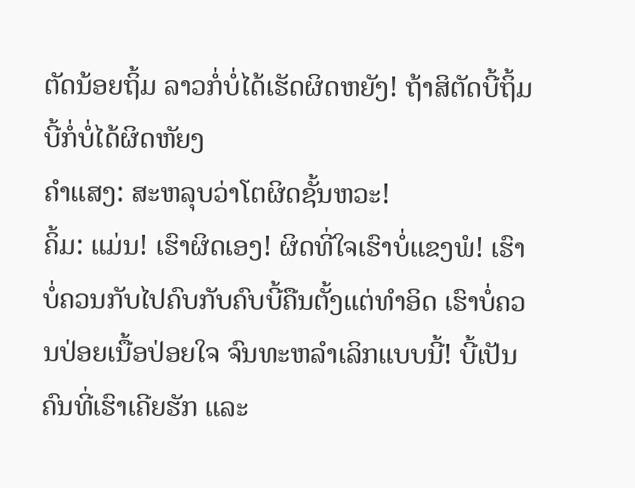ຕັດນ້ອຍຖິ້ມ ລາວກໍ່ບໍ່ໄດ້ເຮັດຜິດຫຍັງ! ຖ້າສິຕັດບີ້ຖິ້ມ ບີ້ກໍ່ບໍ່ໄດ້ຜິດຫັຍງ
ຄຳແສງ: ສະຫລຸບວ່າໂຕຜິດຊັ້ນຫວະ!
ຄິ້ມ: ແມ່ນ! ເຮົາຜິດເອງ! ຜິດທີ່ໃຈເຮົາບໍ່ແຂງພໍ! ເຮົາບໍ່ຄວນກັບໄປຄົບກັບຄົບບີ້ຄືນຕັ້ງແຕ່ທຳອິດ ເຮົາບໍ່ຄວນປ່ອຍເນື້ອປ່ອຍໃຈ ຈົນທະຫລຳເລິກແບບນີ້! ບີ້ເປັນຄົນທີ່ເຮົາເຄີຍຮັກ ແລະ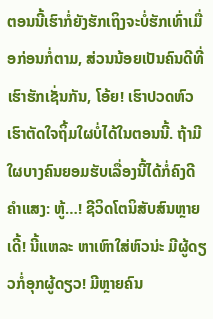ຕອນນີ້ເຮົາກໍ່ຍັງຮັກເຖິງຈະບໍ່ຮັກເທົ່າເມື່ອກ່ອນກໍ່ຕາມ, ສ່ວນນ້ອຍເປັນຄົນດີທີ່ເຮົາຮັກເຊັ່ນກັນ, ໂອ້ຍ! ເຮົາປວດຫົວ ເຮົາຕັດໃຈຖິ້ມໃຜບໍ່ໄດ້ໃນຕອນນີ້. ຖ້າມີໃຜບາງຄົນຍອມຮັບເລື່ອງນີ້ໄດ້ກໍ່ຄົງດີ
ຄຳແສງ: ຫູ້…! ຊີວິດໂຕນິສັບສົນຫຼາຍເດີ້! ນີ້ແຫລະ ຫາເຫົາໃສ່ຫົວນ່ະ ມີຜູ້ດຽວກໍ່ອຸກຜູ້ດຽວ! ມີຫຼາຍຄົນ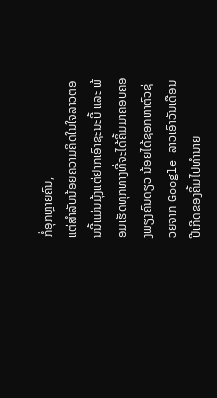ກໍ່ອຸກຫຼາຍຄົນ,
ແຕ່ສຳລັບນ້ອຍຄວາມຄິດໃນໃຈລາວຕອນນີ້ແມ່ນມຸ້ງແຕ່ຢາກເອົາຊະນະບີ້ ແລະ ພ້ອມເຮັດທຸກທາງທີ່ຈະໄດ້ຄິ້ມມາຄອບຄອງພຽງຄົນດຽວ ນ້ອຍໄດ້ຊອກຫາຕົວຊ່ວຍຈາກ Google ລາວເອົາວັນເດືອນປີເກີດຂອງຄິ້ມໄປທຳນາຍ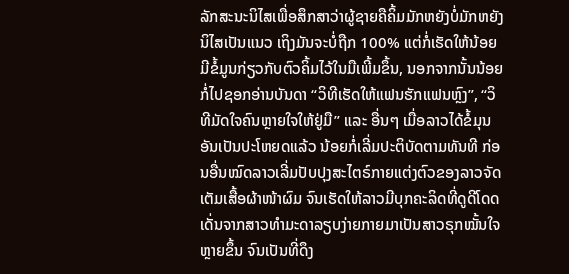ລັກສະນະນິໄສເພື່ອສຶກສາວ່າຜູ້ຊາຍຄືຄິ້ມມັກຫຍັງບໍ່ມັກຫຍັງ ນິໄສເປັນແນວ ເຖິງມັນຈະບໍ່ຖືກ 100% ແຕ່ກໍ່ເຮັດໃຫ້ນ້ອຍມີຂໍ້ມູນກ່ຽວກັບຕົວຄິ້ມໄວ້ໃນມືເພີ້ມຂຶ້ນ, ນອກຈາກນັ້ນນ້ອຍກໍ່ໄປຊອກອ່ານບັນດາ “ວິທີເຮັດໃຫ້ແຟນຮັກແຟນຫຼົງ”, “ວິທີມັດໃຈຄົນຫຼາຍໃຈໃຫ້ຢູ່ມື” ແລະ ອື່ນໆ ເມື່ອລາວໄດ້ຂໍ້ມຸນອັນເປັນປະໂຫຍດແລ້ວ ນ້ອຍກໍ່ເລີ່ມປະຕິບັດຕາມທັນທີ ກ່ອນອື່ນໝົດລາວເລີ່ມປັບປຸງສະໄຕຣ໌ກາຍແຕ່ງຕົວຂອງລາວຈັດເຕັມເສື້ອຜ້າໜ້າຜົມ ຈົນເຮັດໃຫ້ລາວມີບຸກຄະລິດທີ່ດູດີໂດດເດັ່ນຈາກສາວທຳມະດາລຽບງ່າຍກາຍມາເປັນສາວຣຸກໝັ້ນໃຈຫຼາຍຂຶ້ນ ຈົນເປັນທີ່ດຶງ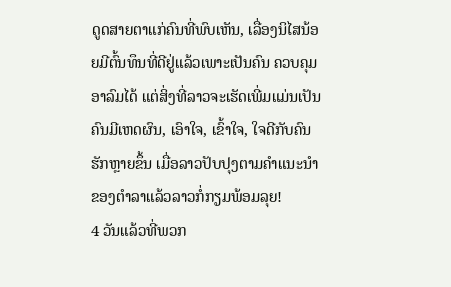ດູດສາຍຕາແກ່ຄົນທີ່ພົບເຫັນ, ເລື່ອງນິໄສນ້ອຍມີຕົ້ນທຶນທີ່ດີຢູ່ແລ້ວເພາະເປັນຄົນ ຄວບຄຸມອາລົມໄດ້ ແຕ່ສິ່ງທີ່ລາວຈະເຮັດເພີ່ມແມ່ນເປັນຄົນມີເຫດຜົນ, ເອົາໃຈ, ເຂົ້າໃຈ, ໃຈດີກັບຄົນຮັກຫຼາຍຂຶ້ນ ເມື່ອລາວປັບປຸງຕາມຄຳແນະນຳຂອງຕຳລາແລ້ວລາວກໍ່ກຽມພ້ອມລຸຍ!
4 ວັນແລ້ວທີ່ພວກ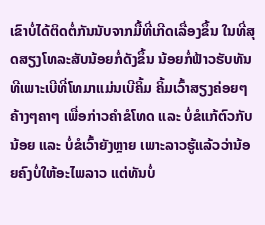ເຂົາບໍ່ໄດ້ຕິດຕໍ່ກັນນັບຈາກມື້ທີ່ເກີດເລື່ອງຂຶ້ນ ໃນທີ່ສຸດສຽງໂທລະສັບນ້ອຍກໍ່ດັງຂຶ້ນ ນ້ອຍກໍ່ຟ້າວຮັບທັນທີເພາະເບີທີ່ໂທມາແມ່ນເບີຄິ້ມ ຄິ້ມເວົ້າສຽງຄ່ອຍໆຄ້າງໆຄາໆ ເພື່ອກ່າວຄຳຂໍໂທດ ແລະ ບໍ່ຂໍແກ້ຕົວກັບນ້ອຍ ແລະ ບໍ່ຂໍເວົ້າຍັງຫຼາຍ ເພາະລາວຮູ້ແລ້ວວ່ານ້ອຍຄົງບໍ່ໃຫ້ອະໄພລາວ ແຕ່ທັນບໍ່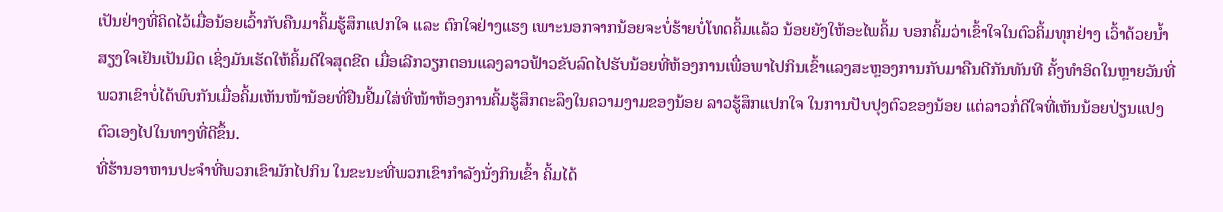ເປັນຢ່າງທີ່ຄິດໄວ້ເມື່ອນ້ອຍເວົ້າກັບຄືນມາຄິ້ມຮູ້ສຶກແປກໃຈ ແລະ ຕົກໃຈຢ່າງແຮງ ເພາະນອກຈາກນ້ອຍຈະບໍ່ຮ້າຍບໍ່ໂທດຄິ້ມແລ້ວ ນ້ອຍຍັງໃຫ້ອະໄພຄິ້ມ ບອກຄິ້ມວ່າເຂົ້າໃຈໃນຕົວຄິ້ມທຸກຢ່າງ ເວົ້າດ້ວຍນ້ຳສຽງໃຈເຢັນເປັນມິດ ເຊິ່ງມັນເຮັດໃຫ້ຄິ້ມດີໃຈສຸດຂີດ ເມື່ອເລີກວຽກຕອນແລງລາວຟ້າວຂັບລົດໄປຮັບນ້ອຍທີ່ຫ້ອງການເພື່ອພາໄປກິນເຂົ້າແລງສະຫຼອງການກັບມາຄືນດີກັນທັນທີ ຄັ້ງທຳອິດໃນຫຼາຍວັນທີ່ພວກເຂົາບໍ່ໄດ້ພົບກັນເມື່ອຄິ້ມເຫັນໜ້ານ້ອຍທີ່ຢືນຢີ້ມໃສ່ທີ່ໜ້າຫ້ອງການຄິ້ມຮູ້ສຶກຕະລຶງໃນຄວາມງາມຂອງນ້ອຍ ລາວຮູ້ສຶກແປກໃຈ ໃນການປັບປຸງຕົວຂອງນ້ອຍ ແຕ່ລາວກໍ່ດີໃຈທີ່ເຫັນນ້ອຍປ່ຽນແປງຕົວເອງໄປໃນທາງທີ່ດີຂຶ້ນ.
ທີ່ຮ້ານອາຫານປະຈຳທີ່ພວກເຂົາມັກໄປກິນ ໃນຂະນະທີ່ພວກເຂົາກຳລັງນັ່ງກິນເຂົ້າ ຄິ້ມໄດ້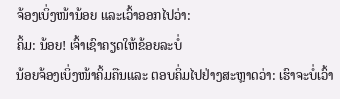ຈ້ອງເບິ່ງໜ້ານ້ອຍ ແລະເວົ້າອອກໄປວ່າ:
ຄິ້ມ: ນ້ອຍ! ເຈົ້າເຊົາຄຽດໃຫ້ຂ້ອຍລະບໍ່
ນ້ອຍຈ້ອງເບິ່ງໜ້າຄິ້ມຄືນແລະ ຕອບຄິ່ມໄປຢ່າງສະຫຼາດວ່າ: ເຮົາຈະບໍ່ເວົ້າ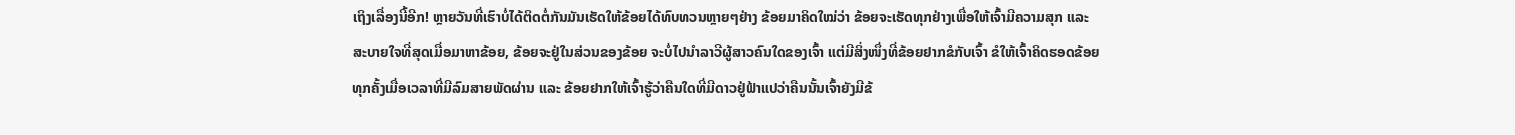ເຖິງເລື່ອງນີ້ອີກ! ຫຼາຍວັນທີ່ເຮົາບໍ່ໄດ້ຕິດຕໍ່ກັນມັນເຮັດໃຫ້ຂ້ອຍໄດ້ທົບທວນຫຼາຍໆຢ່າງ ຂ້ອຍມາຄິດໃໝ່ວ່າ ຂ້ອຍຈະເຮັດທຸກຢ່າງເພື່ອໃຫ້ເຈົ້າມີຄວາມສຸກ ແລະ ສະບາຍໃຈທີ່ສຸດເມື່ອມາຫາຂ້ອຍ, ຂ້ອຍຈະຢູ່ໃນສ່ວນຂອງຂ້ອຍ ຈະບໍ່ໄປນຳລາວີຜູ້ສາວຄົນໃດຂອງເຈົ້າ ແຕ່ມີສິ່ງໜຶ່ງທີ່ຂ້ອຍຢາກຂໍກັບເຈົ້າ ຂໍໃຫ້ເຈົ້າຄິດຮອດຂ້ອຍທຸກຄັ້ງເມື່ອເວລາທີ່ມີລົມສາຍພັດຜ່ານ ແລະ ຂ້ອຍຢາກໃຫ້ເຈົ້າຮູ້ວ່າຄືນໃດທີ່ມີດາວຢູ່ຟ້າແປວ່າຄືນນັ້ນເຈົ້າຍັງມີຂ້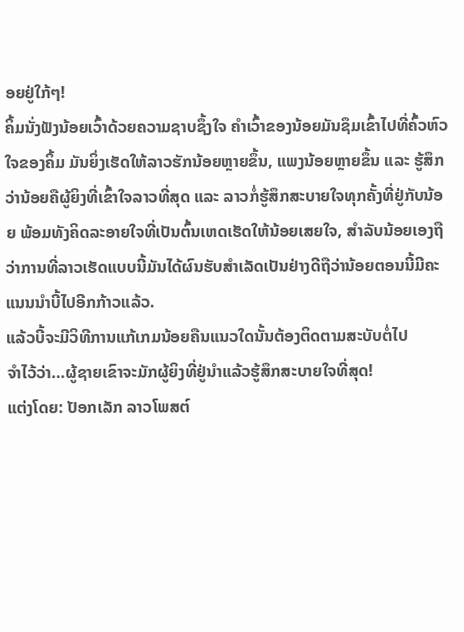ອຍຢູ່ໃກ້ໆ!
ຄິ້ມນັ່ງຟັງນ້ອຍເວົ້າດ້ວຍຄວາມຊາບຊຶ້ງໃຈ ຄຳເວົ້າຂອງນ້ອຍມັນຊຶມເຂົ້າໄປທີ່ຄົ້ວຫົວໃຈຂອງຄິ້ມ ມັນຍິ່ງເຮັດໃຫ້ລາວຮັກນ້ອຍຫຼາຍຂຶ້ນ, ແພງນ້ອຍຫຼາຍຂຶ້ນ ແລະ ຮູ້ສຶກວ່ານ້ອຍຄືຜູ້ຍິງທີ່ເຂົ້າໃຈລາວທີ່ສຸດ ແລະ ລາວກໍ່ຮູ້ສຶກສະບາຍໃຈທຸກຄັ້ງທີ່ຢູ່ກັບນ້ອຍ ພ້ອມທັງຄິດລະອາຍໃຈທີ່ເປັນຕົ້ນເຫດເຮັດໃຫ້ນ້ອຍເສຍໃຈ, ສຳລັບນ້ອຍເອງຖືວ່າການທີ່ລາວເຮັດແບບນີ້ມັນໄດ້ຜົນຮັບສຳເລັດເປັນຢ່າງດີຖືວ່ານ້ອຍຕອນນີ້ມີຄະແນນນຳບີ້ໄປອີກກ້າວແລ້ວ.
ແລ້ວບີ້ຈະມີວິທີການແກ້ເກມນ້ອຍຄືນແນວໃດນັ້ນຕ້ອງຕິດຕາມສະບັບຕໍ່ໄປ
ຈຳໄວ້ວ່າ…ຜູ້ຊາຍເຂົາຈະມັກຜູ້ຍິງທີ່ຢູ່ນຳແລ້ວຮູ້ສຶກສະບາຍໃຈທີ່ສຸດ!
ແຕ່ງໂດຍ: ປັອກເລັກ ລາວໂພສຕ໌